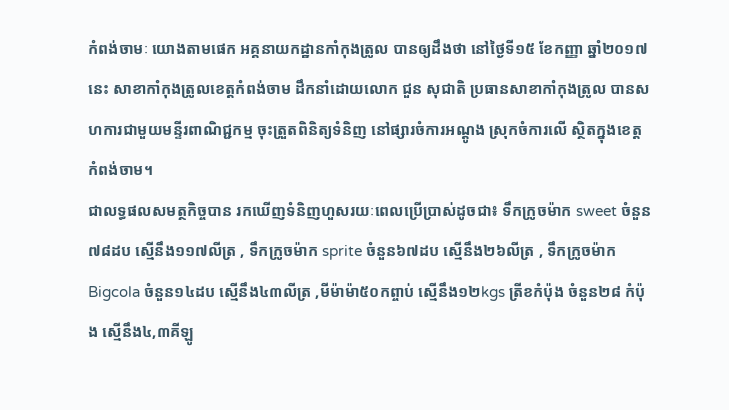កំពង់ចាមៈ យោងតាមផេក អគ្គនាយកដ្ឋានកាំកុងត្រូល បានឲ្យដឹងថា នៅថ្ងៃទី១៥ ខែកញ្ញា ឆ្នាំ២០១៧នេះ សាខាកាំកុងត្រូលខេត្តកំពង់ចាម ដឹកនាំដោយលោក ជួន សុជាតិ ប្រធានសាខាកាំកុងត្រូល បានសហការជាមួយមន្ទីរពាណិជ្ជកម្ម ចុះត្រួតពិនិត្យទំនិញ នៅផ្សារចំការអណ្តូង ស្រុកចំការលើ ស្ថិតក្នុងខេត្តកំពង់ចាម។
ជាលទ្ធផលសមត្ថកិច្ចបាន រកឃើញទំនិញហួសរយៈពេលប្រើប្រាស់ដូចជា៖ ទឹកក្រូចម៉ាក sweet ចំនួន៧៨ដប ស្មើនឹង១១៧លីត្រ , ទឹកក្រូចម៉ាក sprite ចំនួន៦៧ដប ស្មើនឹង២៦លីត្រ , ទឹកក្រូចម៉ាក Bigcola ចំនួន១៤ដប ស្មើនឹង៤៣លីត្រ ,មីម៉ាម៉ា៥០កព្ចាប់ ស្មើនឹង១២kgs ត្រីខកំប៉ុង ចំនួន២៨ កំប៉ុង ស្មើនឹង៤,៣គីឡូ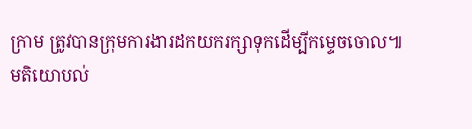ក្រាម ត្រូវបានក្រុមការងារដកយករក្សាទុកដើម្បីកម្ទេចចោល៕
មតិយោបល់